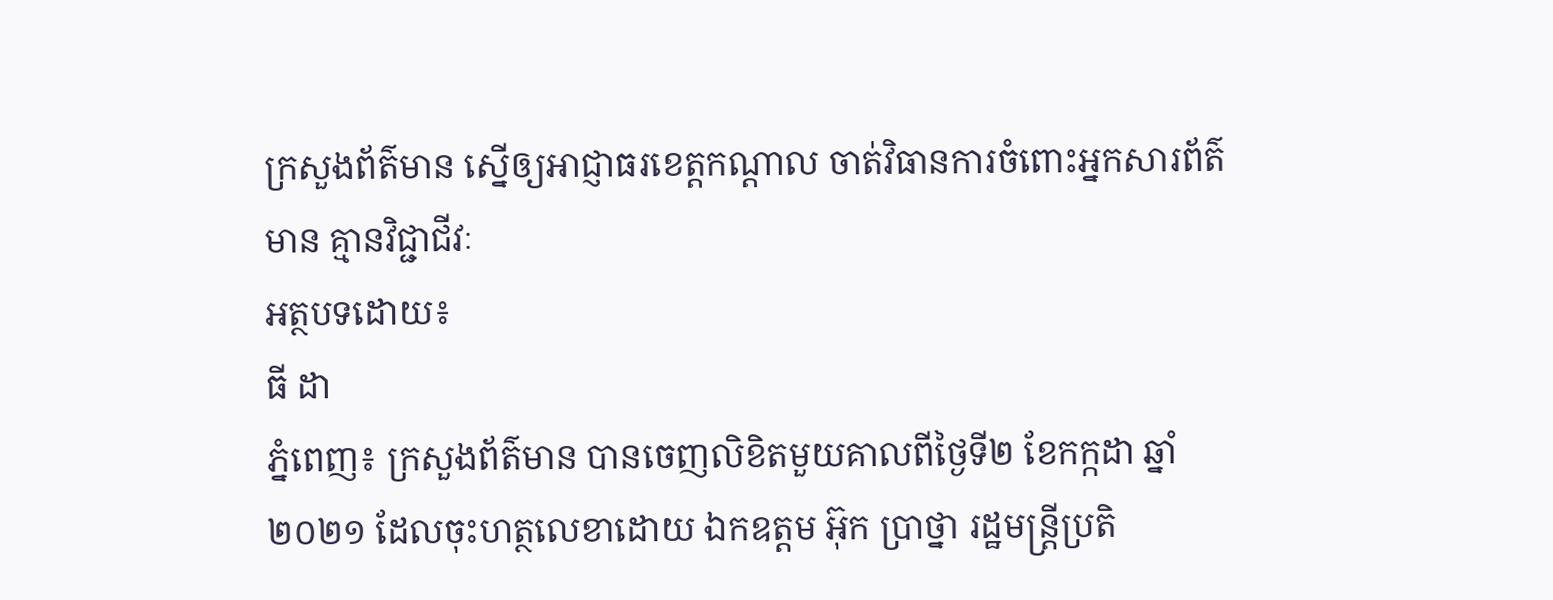ក្រសួងព័ត៌មាន ស្នើឲ្យអាជ្ញាធរខេត្តកណ្តាល ចាត់វិធានការចំពោះអ្នកសារព័ត៌មាន គ្មានវិជ្ជាជីវៈ
អត្ថបទដោយ៖
ធី ដា
ភ្នំពេញ៖ ក្រសួងព័ត៌មាន បានចេញលិខិតមួយគាលពីថ្ងៃទី២ ខែកក្កដា ឆ្នាំ២០២១ ដែលចុះហត្ថលេខាដោយ ឯកឧត្តម អ៊ុក ប្រាថ្នា រដ្ឋមន្ត្រីប្រតិ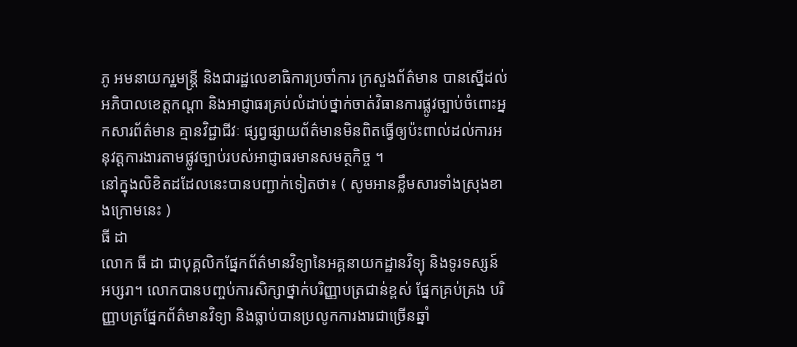ភូ អមនាយករ្ឋមន្ត្រី និងជារដ្ឋលេខាធិការប្រចាំការ ក្រសួងព័ត៌មាន បានស្នើដល់អភិបាលខេត្តកណ្តា និងអាជ្ញាធរគ្រប់លំដាប់ថ្នាក់ចាត់វិធានការផ្លូវច្បាប់ចំពោះអ្នកសារព័ត៌មាន គ្មានវិជ្ជាជីវៈ ផ្សព្វផ្សាយព័ត៌មានមិនពិតធ្វើឲ្យប៉ះពាល់ដល់ការអនុវត្តការងារតាមផ្លូវច្បាប់របស់អាជ្ញាធរមានសមត្ថកិច្ច ។
នៅក្នុងលិខិតដដែលនេះបានបញ្ជាក់ទៀតថា៖ ( សូមអានខ្លឹមសារទាំងស្រុងខាងក្រោមនេះ )
ធី ដា
លោក ធី ដា ជាបុគ្គលិកផ្នែកព័ត៌មានវិទ្យានៃអគ្គនាយកដ្ឋានវិទ្យុ និងទូរទស្សន៍ អប្សរា។ លោកបានបញ្ចប់ការសិក្សាថ្នាក់បរិញ្ញាបត្រជាន់ខ្ពស់ ផ្នែកគ្រប់គ្រង បរិញ្ញាបត្រផ្នែកព័ត៌មានវិទ្យា និងធ្លាប់បានប្រលូកការងារជាច្រើនឆ្នាំ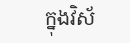ក្នុងវិស័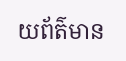យព័ត៌មាន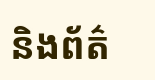និងព័ត៌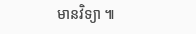មានវិទ្យា ៕